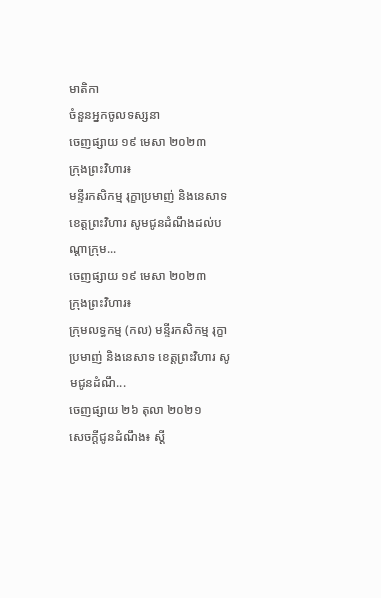មាតិកា
ចំនួនអ្នកចូលទស្សនា
ចេញផ្សាយ ១៩ មេសា ២០២៣
ក្រុងព្រះវិហារ៖
មន្ទីរកសិកម្ម រុក្ខាប្រមាញ់ និងនេសាទ ខេត្តព្រះវិហារ សូមជូនដំណឹងដល់បណ្ដាក្រុម...
ចេញផ្សាយ ១៩ មេសា ២០២៣
ក្រុងព្រះវិហារ៖
ក្រុមលទ្ធកម្ម (កល) មន្ទីរកសិកម្ម រុក្ខាប្រមាញ់ និងនេសាទ ខេត្តព្រះវិហារ សូមជូនដំណឹ...
ចេញផ្សាយ ២៦ តុលា ២០២១
សេចក្តីជូនដំណឹង៖ ស្តី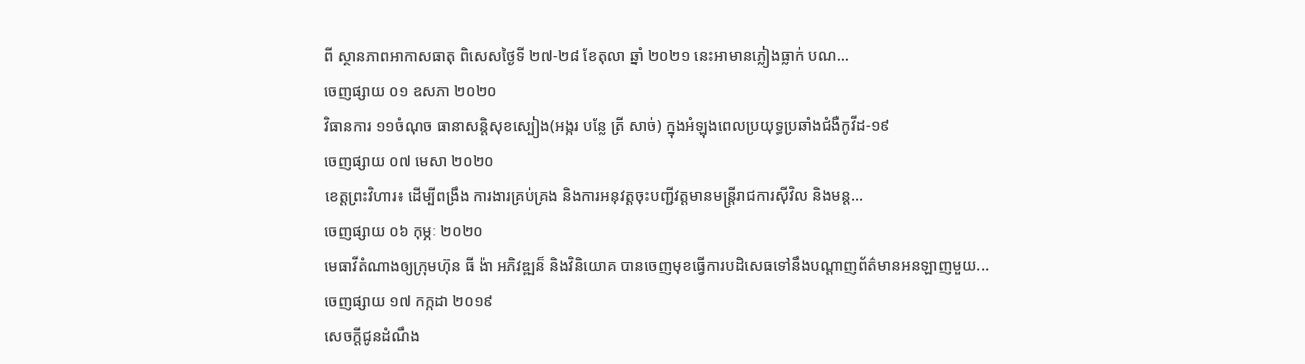ពី ស្ថានភាពអាកាសធាតុ ពិសេសថ្ងៃទី ២៧-២៨ ខែតុលា ឆ្នាំ ២០២១ នេះអាមានភ្លៀងធ្លាក់ បណ...
ចេញផ្សាយ ០១ ឧសភា ២០២០
វិធានការ ១១ចំណុច ធានាសន្តិសុខស្បៀង(អង្ករ បន្លែ ត្រី សាច់) ក្នុងអំឡុងពេលប្រយុទ្ធប្រឆាំងជំងឺកូវីដ-១៩
ចេញផ្សាយ ០៧ មេសា ២០២០
ខេត្តព្រះវិហារ៖ ដើម្បីពង្រឹង ការងារគ្រប់គ្រង និងការអនុវត្តចុះបញ្ជីវត្តមានមន្ដ្រីរាជការស៊ីវិល និងមន្ដ...
ចេញផ្សាយ ០៦ កុម្ភៈ ២០២០
មេធាវីតំណាងឲ្យក្រុមហ៊ុន ធី ង៉ា អភិវឌ្ឍន៏ និងវិនិយោគ បានចេញមុខធ្វើការបដិសេធទៅនឹងបណ្ដាញព័ត៌មានអនឡាញមួយ...
ចេញផ្សាយ ១៧ កក្កដា ២០១៩
សេចក្ដីជូនដំណឹង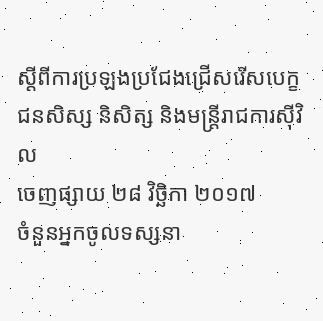ស្ដីពីការប្រឡងប្រជែងជ្រើសរើសបេក្ខជនសិស្ស និសិត្ស និងមន្ដ្រីរាជការស៊ីវិល
ចេញផ្សាយ ២៨ វិច្ឆិកា ២០១៧
ចំនួនអ្នកចូលទស្សនា